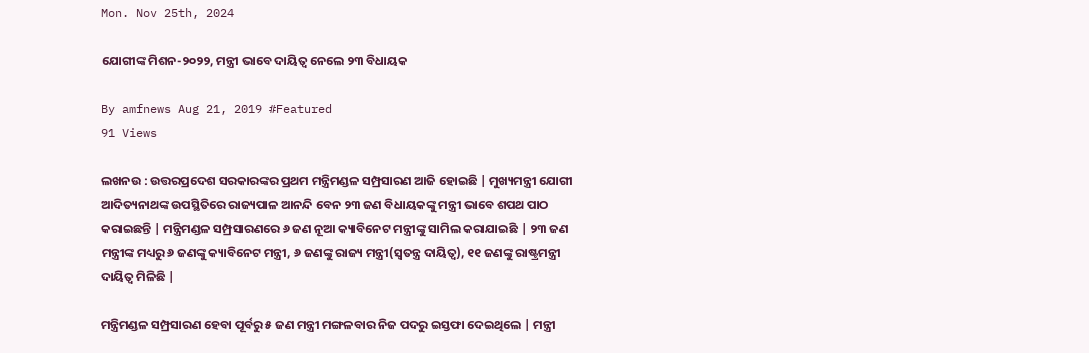Mon. Nov 25th, 2024

ଯୋଗୀଙ୍କ ମିଶନ-୨୦୨୨, ମନ୍ତ୍ରୀ ଭାବେ ଦାୟିତ୍ୱ ନେଲେ ୨୩ ବିଧାୟକ

By amfnews Aug 21, 2019 #Featured
91 Views

ଲଖନଉ : ଉତ୍ତରପ୍ରଦେଶ ସରକାରଙ୍କର ପ୍ରଥମ ମନ୍ତ୍ରିମଣ୍ଡଳ ସମ୍ପ୍ରସାରଣ ଆଜି ହୋଇଛି | ମୁଖ୍ୟମନ୍ତ୍ରୀ ଯୋଗୀ ଆଦିତ୍ୟନାଥଙ୍କ ଉପସ୍ଥିତିରେ ରାଜ୍ୟପାଳ ଆନନ୍ଦି ବେନ ୨୩ ଜଣ ବିଧାୟକଙ୍କୁ ମନ୍ତ୍ରୀ ଭାବେ ଶପଥ ପାଠ କରାଇଛନ୍ତି | ମନ୍ତ୍ରିମଣ୍ଡଳ ସମ୍ପ୍ରସାରଣରେ ୬ ଜଣ ନୂଆ କ୍ୟାବିନେଟ ମନ୍ତ୍ରୀଙ୍କୁ ସାମିଲ କରାଯାଇଛି | ୨୩ ଜଣ ମନ୍ତ୍ରୀଙ୍କ ମଧ୍ୟରୁ ୬ ଜଣଙ୍କୁ କ୍ୟାବିନେଟ ମନ୍ତ୍ରୀ, ୬ ଜଣଙ୍କୁ ରାଜ୍ୟ ମନ୍ତ୍ରୀ(ସ୍ୱତନ୍ତ୍ର ଦାୟିତ୍ୱ), ୧୧ ଜଣଙ୍କୁ ରାଷ୍ଟ୍ରମନ୍ତ୍ରୀ ଦାୟିତ୍ୱ ମିଳିଛି |

ମନ୍ତ୍ରିମଣ୍ଡଳ ସମ୍ପ୍ରସାରଣ ହେବା ପୂର୍ବରୁ ୫ ଜଣ ମନ୍ତ୍ରୀ ମଙ୍ଗଳବାର ନିଜ ପଦରୁ ଇସ୍ତଫା ଦେଇଥିଲେ | ମନ୍ତ୍ରୀ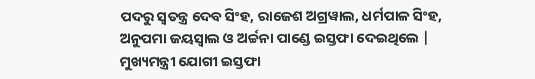ପଦରୁ ସ୍ୱତନ୍ତ୍ର ଦେବ ସିଂହ, ରାଜେଶ ଅଗ୍ରୱାଲ, ଧର୍ମପାଳ ସିଂହ, ଅନୁପମା ଜୟସ୍ୱାଲ ଓ ଅର୍ଚ୍ଚନା ପାଣ୍ଡେ ଇସ୍ତଫା ଦେଇଥିଲେ | ମୁଖ୍ୟମନ୍ତ୍ରୀ ଯୋଗୀ ଇସ୍ତଫା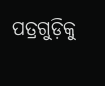ପତ୍ରଗୁଡ଼ିକୁ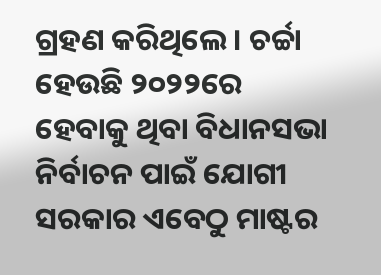ଗ୍ରହଣ କରିଥିଲେ । ଚର୍ଚ୍ଚା ହେଉଛି ୨୦୨୨ରେ ହେବାକୁ ଥିବା ବିଧାନସଭା ନିର୍ବାଚନ ପାଇଁ ଯୋଗୀ ସରକାର ଏବେଠୁ ମାଷ୍ଟର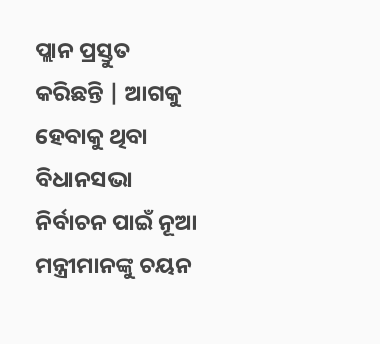ପ୍ଲାନ ପ୍ରସ୍ତୁତ କରିଛନ୍ତି | ଆଗକୁ ହେବାକୁ ଥିବା ବିଧାନସଭା ନିର୍ବାଚନ ପାଇଁ ନୂଆ ମନ୍ତ୍ରୀମାନଙ୍କୁ ଚୟନ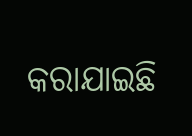କରାଯାଇଛି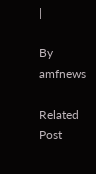|

By amfnews

Related Post